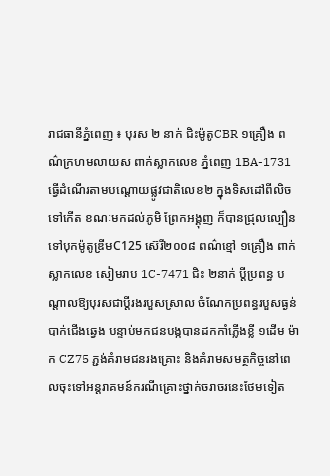រាជធានីភ្នំពេញ ៖ បុរស ២ នាក់ ជិះម៉ូតូCBR ១គ្រឿង ពណ៌ក្រហមលាយស ពាក់ស្លាកលេខ ភ្នំពេញ 1BA-1731 ធ្វើដំណើរតាមបណ្តោយផ្លូវជាតិលេខ២ ក្នុងទិសដៅពីលិចទៅកើត ខណៈមកដល់ភូមិ ព្រែកអង្គុញ ក៏បានជ្រុលល្បឿនទៅបុកម៉ូតូឌ្រីមC125 ស៊េរី២០០៨ ពណ៌ខ្មៅ ១គ្រឿង ពាក់ស្លាកលេខ សៀមរាប 1C-7471 ជិះ ២នាក់ ប្តីប្រពន្ធ បណ្តាលឱ្យបុរសជាប្តីរងរបួសស្រាល ចំណែកប្រពន្ធរបួសធ្ងន់បាក់ជើងឆ្វេង បន្ទាប់មកជនបង្កបានដកកាំភ្លើងខ្លី ១ដើម ម៉ាក CZ75 ភ្ជង់គំរាមជនរងគ្រោះ និងគំរាមសមត្ថកិច្ចនៅពេលចុះទៅអន្តរាគមន៍ករណីគ្រោះថ្នាក់ចរាចរនេះថែមទៀត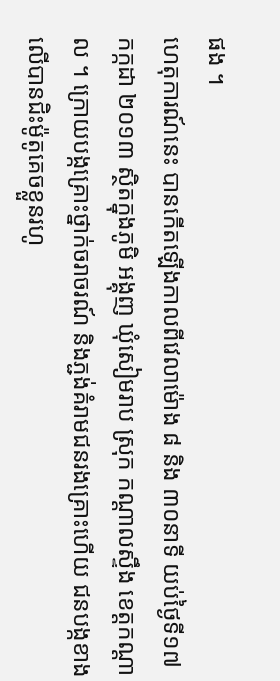ផង ។
ហេតុការណ៍នេះ បានកើតឡើងកាលពីវេលាម៉ោង ៨ និង ៣០នាទី យប់ថ្ងៃទី១៧ កក្កដា ២០១៣ ស្ថិតក្នុងភូមិ អង្គុញ ឃុំសៀមរាប ស្រុក កណ្តាលស្ទឹង ខេត្តកណ្តាល ។ ក្រោយបង្កគ្រោះថ្នាក់ចរាចរណ៍ និងភ្ជង់គំរាមជនរងគ្រោះហើយ ជនបង្កខាងលើបានជិះម៉ូតូគេចខ្លួនរហូ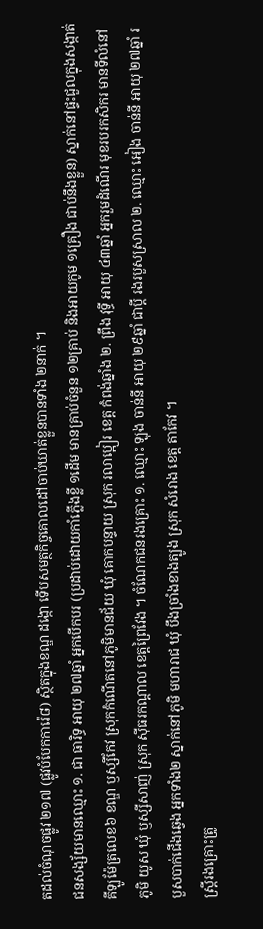តដល់ចំណុចផ្លូវ ២១៧ (ផ្លូវបំបែកការ៉េ៨) ស្ថិតក្នុងខណ្ឌ ដង្កោ ទើបសមត្ថកិច្ចគោលដៅចាប់ឃាត់ខ្លួនបានទាំង ២នាក់ ។
ជនសង្ស័យមានឈ្មោះ ១. ជា ធារិទ្ធ អាយុ ២៧ឆ្នាំ អ្នកបើកបរ (ប្រដាប់ដោយកាំភ្លើងខ្លី ១ដើម មានគ្រាប់ចំនួន ១២គ្រាប់ និងអាយកូម ១គ្រឿង ជាប់នឹងខ្លួន) ស្នាក់នៅផ្ទះជួលក្នុងសង្កាត់គីឡូម៉ែត្រលេខ៦ ខណ្ឌ ឫស្សីកែវ ស្រុកកំណើតនៅភូមិមានជ័យ ឃុំ គោកបន្ទាយ ស្រុក រលាប្អៀរ ខេត្ត កំពង់ឆ្នាំង ២. ព្រឹង វុទ្ធី អាយុ ៤៣ឆ្នាំ អ្នករួមដំណើរ មុខរបរកសិករ មានទីលំនៅភូមិ យូស ឃុំ ឫស្សីសាញ់ ស្រុក ស៊ីធរកណ្តាល ខេត្តព្រៃវែង ។ ចំណែកជនរងគ្រោះ ១. ឈ្មោះ ឡុង ចាន់នី អាយុ ២៩ឆ្នាំ ជាប្តី រងរបួសស្រាល ២. ឈ្មោះ អៀង ចាន់នី អាយុ ២៧ឆ្នាំ របួសបាក់ជើងឆ្វេង អ្នកទាំង២ ស្នាក់នៅភូមិ មហារាជ ឃុំ បឹងច្រាំងខាងត្បូង ស្រុក សំរោង ខេត្ត តាកែវ ។
ស្ត្រីរងគ្រោះត្រូ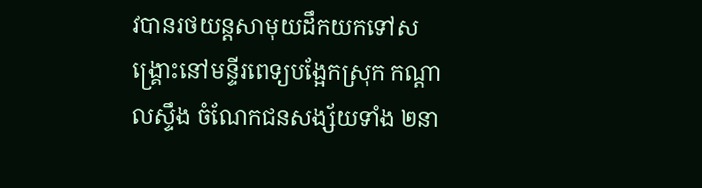វបានរថយន្តសាមុយដឹកយកទៅសង្គ្រោះនៅមន្ទីរពេទ្យបង្អែកស្រុក កណ្តាលស្ទឹង ចំណែកជនសង្ស័យទាំង ២នា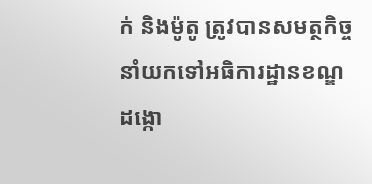ក់ និងម៉ូតូ ត្រូវបានសមត្ថកិច្ចនាំយកទៅអធិការដ្ឋានខណ្ឌដង្កោ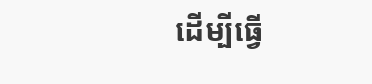ដើម្បីធ្វើ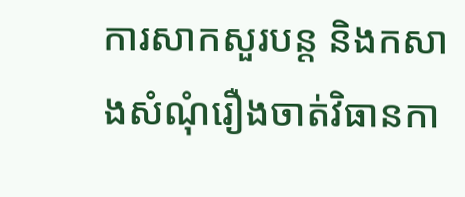ការសាកសួរបន្ត និងកសាងសំណុំរឿងចាត់វិធានកា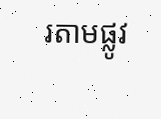រតាមផ្លូវ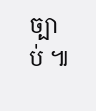ច្បាប់ ៕